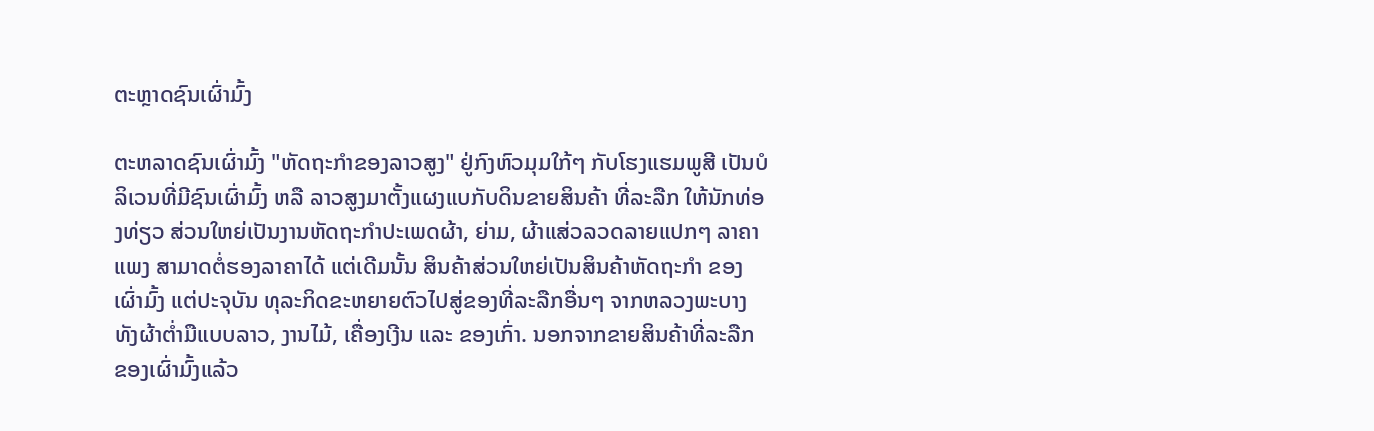ຕະຫຼາດຊົນເຜົ່າມົ້ງ

ຕະຫລາດຊົນເຜົ່າມົ້ງ "ຫັດຖະກຳຂອງລາວສູງ" ຢູ່ກົງຫົວມຸມໃກ້ໆ ກັບໂຮງແຮມພູສີ ເປັນບໍລິເວນທີ່ມີຊົນເຜົ່າມົ້ງ ຫລື ລາວສູງມາຕັ້ງແຜງແບກັບດິນຂາຍສິນຄ້າ ທີ່ລະລືກ ໃຫ້ນັກທ່ອງທ່ຽວ ສ່ວນໃຫຍ່ເປັນງານຫັດຖະກຳປະເພດຜ້າ, ຍ່າມ, ຜ້າແສ່ວລວດລາຍແປກໆ ລາຄາແພງ ສາມາດຕໍ່ຮອງລາຄາໄດ້ ແຕ່ເດີມນັ້ນ ສິນຄ້າສ່ວນໃຫຍ່ເປັນສິນຄ້າຫັດຖະກຳ ຂອງເຜົ່າມົ້ງ ແຕ່ປະຈຸບັນ ທຸລະກິດຂະຫຍາຍຕົວໄປສູ່ຂອງທີ່ລະລືກອື່ນໆ ຈາກຫລວງພະບາງ ທັງຜ້າຕ່ຳມືແບບລາວ, ງານໄມ້, ເຄື່ອງເງີນ ແລະ ຂອງເກົ່າ. ນອກຈາກຂາຍສິນຄ້າທີ່ລະລືກ ຂອງເຜົ່າມົ້ງແລ້ວ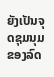ຍັງເປັນຈຸດຊຸມນຸມຂອງລົດ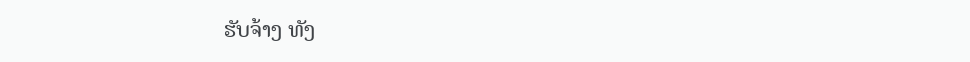ຮັບຈ້າງ ທັງ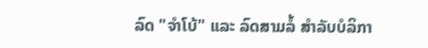ລົດ "ຈຳໂບ້" ແລະ ລົດສາມລໍ້ ສຳລັບບໍລິກາ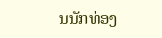ນນັກທ່ອງ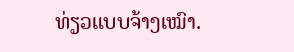ທ່ຽວແບບຈ້າງເໝົາ.